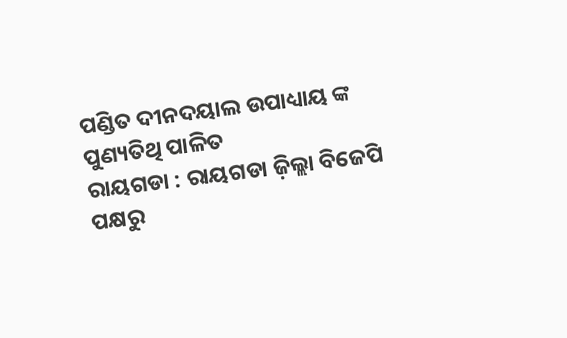ପଣ୍ଡିତ ଦୀନଦୟାଲ ଉପାଧ୍ୟାୟ ଙ୍କ ପୁଣ୍ୟତିଥି ପାଳିତ
ରାୟଗଡା : ରାୟଗଡା ଜ଼ିଲ୍ଲା ବିଜେପି ପକ୍ଷରୁ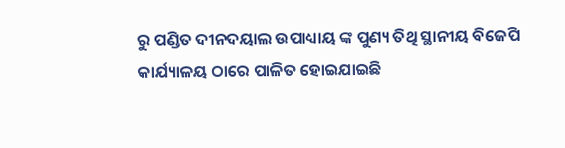ରୁ ପଣ୍ଡିତ ଦୀନଦୟାଲ ଉପାଧ୍ୟାୟ ଙ୍କ ପୁଣ୍ୟ ତିଥି ସ୍ଥାନୀୟ ବିଜେପି କାର୍ଯ୍ୟାଳୟ ଠାରେ ପାଳିତ ହୋଇଯାଇଛି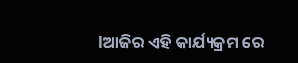lଆଜିର ଏହି କାର୍ଯ୍ୟକ୍ରମ ରେ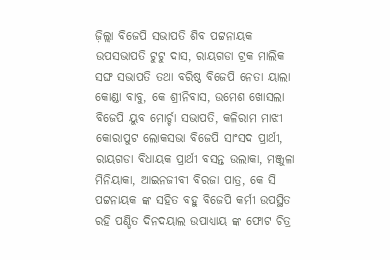ଜ଼ିଲ୍ଲା ବିଜେପି ସଭାପତି ଶିବ ପଟ୍ଟନାୟକ ଉପସଭାପତି ଟୁଟୁ ଦାସ, ରାୟଗଡା ଟ୍ରକ ମାଲିକ ସଙ୍ଘ ସଭାପତି ତଥା ବରିଷ୍ଠ ବିଜେପି ନେତା ୟାଲା କୋଣ୍ଡା ବାବୁ, କେ ଶ୍ରୀନିବାସ, ଉମେଶ ଖୋସଲା ବିଜେପି ୟୁବ ମୋର୍ଚ୍ଚା ସଭାପତି, କଳିରାମ ମାଝୀ କୋରାପୁଟ ଲୋକସଭା ବିଜେପି ସାଂସଦ ପ୍ରାର୍ଥୀ, ରାୟଗଡା ବିଧାୟକ ପ୍ରାର୍ଥୀ ବସନ୍ତ ଉଲାକା, ମଞ୍ଜୁଳା ମିନିୟାକା, ଆଇନଜୀବୀ ବିରଜା ପାତ୍ର, କେ ସି ପଟ୍ଟନାୟକ ଙ୍କ ସହିତ ବହୁ ବିଜେପି କର୍ମୀ ଉପସ୍ଥିତ ରହି ପଣ୍ଡିତ ଦିନଦୟାଲ ଉପାଧ୍ୟାୟ ଙ୍କ ଫୋଟ ଚିତ୍ର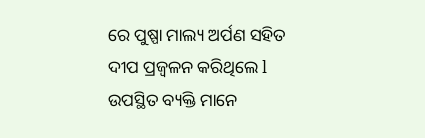ରେ ପୁଷ୍ପା ମାଲ୍ୟ ଅର୍ପଣ ସହିତ ଦୀପ ପ୍ରଜ୍ୱଳନ କରିଥିଲେ l ଉପସ୍ଥିତ ବ୍ୟକ୍ତି ମାନେ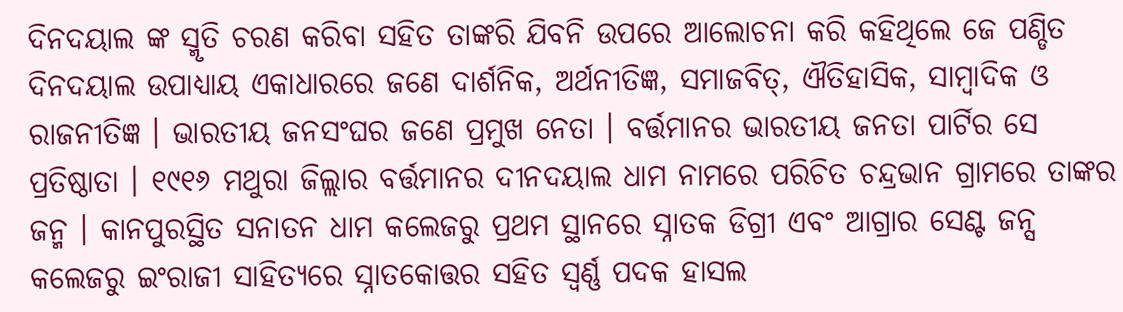ଦିନଦୟାଲ ଙ୍କ ସ୍ମୃତି ଚରଣ କରିବା ସହିତ ତାଙ୍କରି ଯିବନି ଉପରେ ଆଲୋଚନା କରି କହିଥିଲେ ଜେ ପଣ୍ଡିତ ଦିନଦୟାଲ ଉପାଧ୍ୟାୟ ଏକାଧାରରେ ଜଣେ ଦାର୍ଶନିକ, ଅର୍ଥନୀତିଜ୍ଞ, ସମାଜବିତ୍, ଐତିହାସିକ, ସାମ୍ବାଦିକ ଓ ରାଜନୀତିଜ୍ଞ । ଭାରତୀୟ ଜନସଂଘର ଜଣେ ପ୍ରମୁଖ ନେତା । ବର୍ତ୍ତମାନର ଭାରତୀୟ ଜନତା ପାର୍ଟିର ସେ ପ୍ରତିଷ୍ଠାତା । ୧୯୧୬ ମଥୁରା ଜିଲ୍ଲାର ବର୍ତ୍ତମାନର ଦୀନଦୟାଲ ଧାମ ନାମରେ ପରିଚିତ ଚନ୍ଦ୍ରଭାନ ଗ୍ରାମରେ ତାଙ୍କର ଜନ୍ମ । କାନପୁରସ୍ଥିତ ସନାତନ ଧାମ କଲେଜରୁ ପ୍ରଥମ ସ୍ଥାନରେ ସ୍ନାତକ ଡିଗ୍ରୀ ଏବଂ ଆଗ୍ରାର ସେଣ୍ଟ ଜନ୍ସ କଲେଜରୁ ଇଂରାଜୀ ସାହିତ୍ୟରେ ସ୍ନାତକୋତ୍ତର ସହିତ ସ୍ୱର୍ଣ୍ଣ ପଦକ ହାସଲ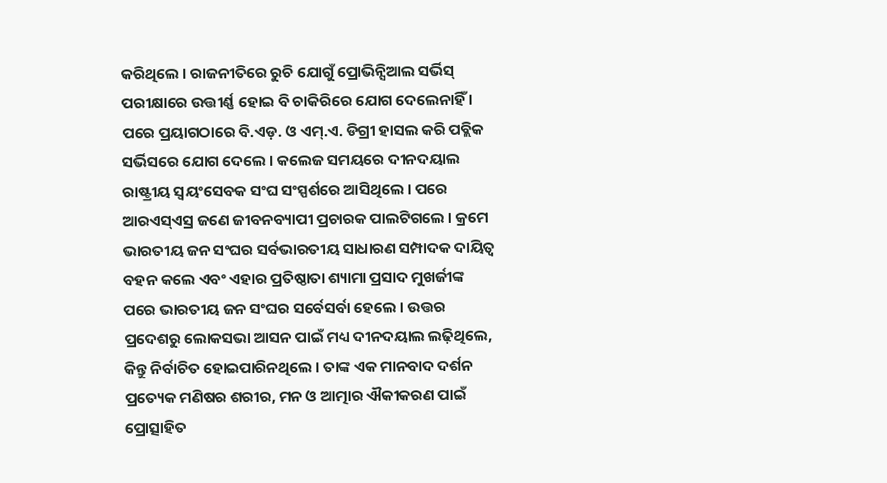କରିଥିଲେ । ରାଜନୀତିରେ ରୁଚି ଯୋଗୁଁ ପ୍ରୋଭିନ୍ସିଆଲ ସର୍ଭିସ୍ ପରୀକ୍ଷାରେ ଉତ୍ତୀର୍ଣ୍ଣ ହୋଇ ବି ଚାକିରିରେ ଯୋଗ ଦେଲେନାହିଁ । ପରେ ପ୍ରୟାଗଠାରେ ବି.ଏଡ଼. ଓ ଏମ୍.ଏ. ଡିଗ୍ରୀ ହାସଲ କରି ପବ୍ଲିକ ସର୍ଭିସରେ ଯୋଗ ଦେଲେ । କଲେଜ ସମୟରେ ଦୀନଦୟାଲ ରାଷ୍ଟ୍ରୀୟ ସ୍ୱୟଂସେବକ ସଂଘ ସଂସ୍ପର୍ଶରେ ଆସିଥିଲେ । ପରେ ଆରଏସ୍ଏସ୍ର ଜଣେ ଜୀବନବ୍ୟାପୀ ପ୍ରଚାରକ ପାଲଟିଗଲେ । କ୍ରମେ ଭାରତୀୟ ଜନ ସଂଘର ସର୍ବଭାରତୀୟ ସାଧାରଣ ସମ୍ପାଦକ ଦାୟିତ୍ୱ ବହନ କଲେ ଏବଂ ଏହାର ପ୍ରତିଷ୍ଠାତା ଶ୍ୟାମା ପ୍ରସାଦ ମୁଖର୍ଜୀଙ୍କ ପରେ ଭାରତୀୟ ଜନ ସଂଘର ସର୍ବେସର୍ବା ହେଲେ । ଉତ୍ତର ପ୍ରଦେଶରୁ ଲୋକସଭା ଆସନ ପାଇଁ ମଧ୍ୟ ଦୀନଦୟାଲ ଲଢ଼ିଥିଲେ, କିନ୍ତୁ ନିର୍ବାଚିତ ହୋଇପାରିନଥିଲେ । ତାଙ୍କ ଏକ ମାନବାଦ ଦର୍ଶନ ପ୍ରତ୍ୟେକ ମଣିଷର ଶରୀର, ମନ ଓ ଆତ୍ମାର ଐକୀକରଣ ପାଇଁ ପ୍ରୋତ୍ସାହିତ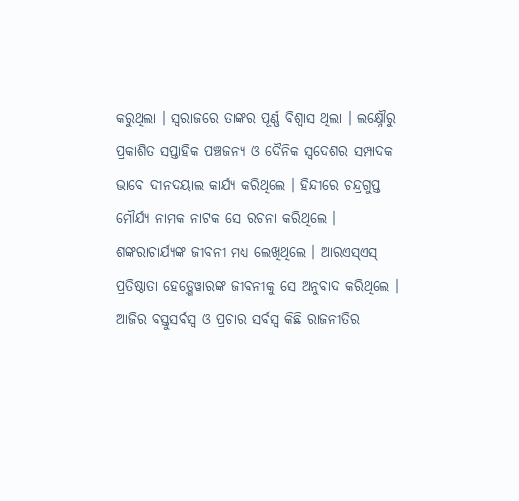କରୁଥିଲା । ସ୍ୱରାଜରେ ତାଙ୍କର ପୂର୍ଣ୍ଣ ବିଶ୍ୱାସ ଥିଲା । ଲକ୍ଷ୍ନୌରୁ ପ୍ରକାଶିତ ସପ୍ତାହିକ ପଞ୍ଚଜନ୍ୟ ଓ ଦୈନିକ ସ୍ୱଦେଶର ସମ୍ପାଦକ ଭାବେ ଦୀନଦୟାଲ କାର୍ଯ୍ୟ କରିଥିଲେ । ହିନ୍ଦୀରେ ଚନ୍ଦ୍ରଗୁପ୍ତ ମୌର୍ଯ୍ୟ ନାମକ ନାଟକ ସେ ରଚନା କରିଥିଲେ । ଶଙ୍କରାଚାର୍ଯ୍ୟଙ୍କ ଜୀବନୀ ମଧ୍ୟ ଲେଖିଥିଲେ । ଆରଏସ୍ଏସ୍ ପ୍ରତିଷ୍ଠାତା ହେଡ଼୍ଗେୱାରଙ୍କ ଜୀବନୀକୁ ସେ ଅନୁବାଦ କରିଥିଲେ । ଆଜିର ବସ୍ତୁସର୍ବସ୍ୱ ଓ ପ୍ରଚାର ସର୍ବସ୍ୱ କିଛି ରାଜନୀତିର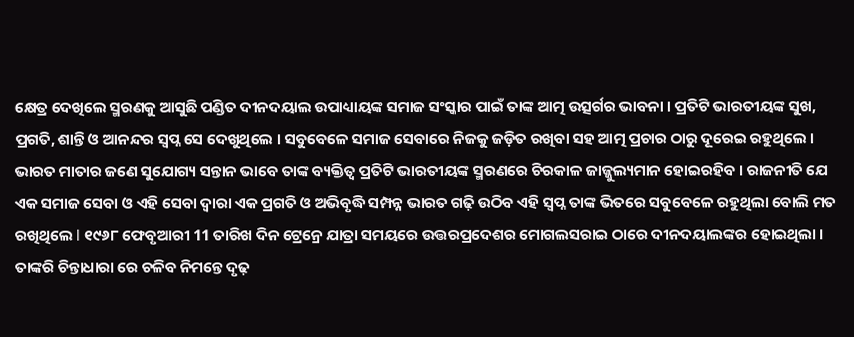କ୍ଷେତ୍ର ଦେଖିଲେ ସ୍ମରଣକୁ ଆସୁଛି ପଣ୍ଡିତ ଦୀନଦୟାଲ ଉପାଧ୍ୟାୟଙ୍କ ସମାଜ ସଂସ୍କାର ପାଇଁ ତାଙ୍କ ଆତ୍ମ ଉତ୍ସର୍ଗର ଭାବନା । ପ୍ରତିଟି ଭାରତୀୟଙ୍କ ସୁଖ, ପ୍ରଗତି, ଶାନ୍ତି ଓ ଆନନ୍ଦର ସ୍ୱପ୍ନ ସେ ଦେଖୁଥିଲେ । ସବୁବେଳେ ସମାଜ ସେବାରେ ନିଜକୁ ଜଡ଼ିତ ରଖିବା ସହ ଆତ୍ମ ପ୍ରଚାର ଠାରୁ ଦୂରେଇ ରହୁଥିଲେ । ଭାରତ ମାତାର ଜଣେ ସୁଯୋଗ୍ୟ ସନ୍ତାନ ଭାବେ ତାଙ୍କ ବ୍ୟକ୍ତିତ୍ୱ ପ୍ରତିଟି ଭାରତୀୟଙ୍କ ସ୍ମରଣରେ ଚିରକାଳ ଜାଜ୍ଜୁଲ୍ୟମାନ ହୋଇରହିବ । ରାଜନୀତି ଯେ ଏକ ସମାଜ ସେବା ଓ ଏହି ସେବା ଦ୍ୱାରା ଏକ ପ୍ରଗତି ଓ ଅଭିବୃଦ୍ଧି ସମ୍ପନ୍ନ ଭାରତ ଗଢ଼ି ଉଠିବ ଏହି ସ୍ୱପ୍ନ ତାଙ୍କ ଭିତରେ ସବୁବେଳେ ରହୁଥିଲା ବୋଲି ମତ ରଖିଥିଲେ l ୧୯୬୮ ଫେବୃଆରୀ 11 ତାରିଖ ଦିନ ଟ୍ରେନ୍ରେ ଯାତ୍ରା ସମୟରେ ଉତ୍ତରପ୍ରଦେଶର ମୋଗଲସରାଇ ଠାରେ ଦୀନଦୟାଲଙ୍କର ହୋଇଥିଲା । ତାଙ୍କରି ଚିନ୍ତାଧାରା ରେ ଚଳିବ ନିମନ୍ତେ ଦୃଢ଼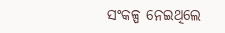ସଂକଳ୍ପ ନେଇଥିଲେ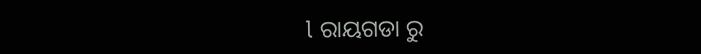l ରାୟଗଡା ରୁ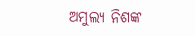ଅମୁଲ୍ୟ ନିଶଙ୍କ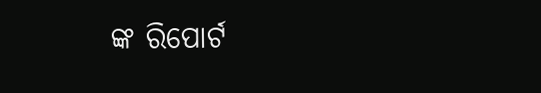ଙ୍କ ରିପୋର୍ଟ